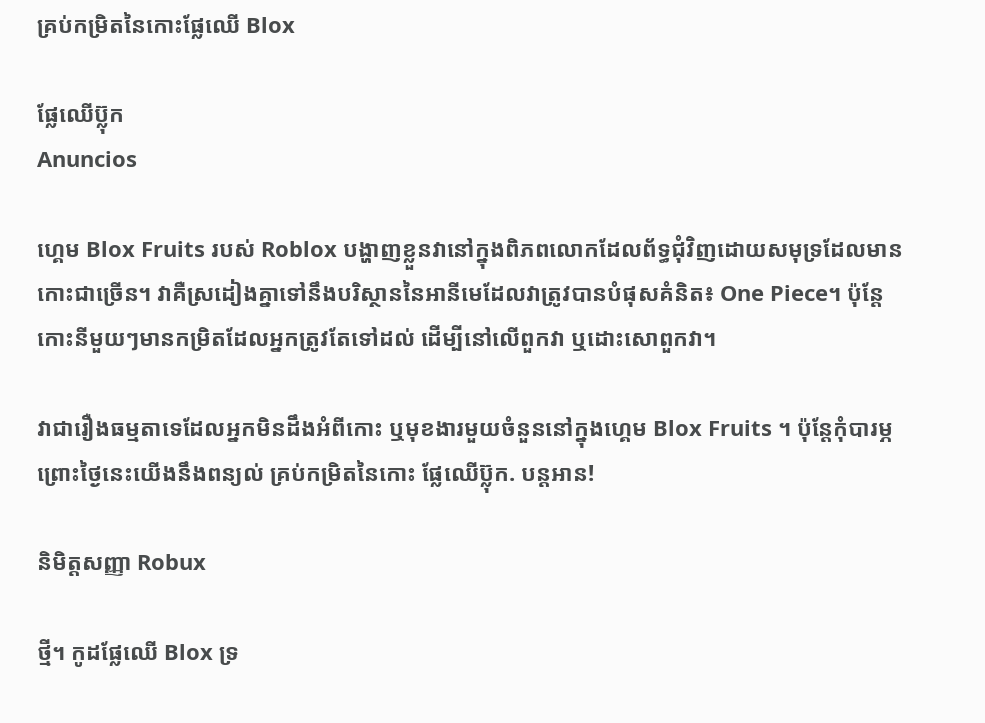គ្រប់កម្រិតនៃកោះផ្លែឈើ Blox

ផ្លែឈើប៊្លុក
Anuncios

ហ្គេម Blox Fruits របស់ Roblox បង្ហាញខ្លួនវានៅក្នុងពិភពលោកដែលព័ទ្ធជុំវិញដោយសមុទ្រដែលមានកោះជាច្រើន។ វាគឺស្រដៀងគ្នាទៅនឹងបរិស្ថាននៃអានីមេដែលវាត្រូវបានបំផុសគំនិត៖ One Piece។ ប៉ុន្តែ កោះនីមួយៗមានកម្រិតដែលអ្នកត្រូវតែទៅដល់ ដើម្បីនៅលើពួកវា ឬដោះសោពួកវា។

វាជារឿងធម្មតាទេដែលអ្នកមិនដឹងអំពីកោះ ឬមុខងារមួយចំនួននៅក្នុងហ្គេម Blox Fruits ។ ប៉ុន្តែកុំបារម្ភ ព្រោះថ្ងៃនេះយើងនឹងពន្យល់ គ្រប់កម្រិតនៃកោះ ផ្លែឈើប៊្លុក. បន្តអាន!

និមិត្តសញ្ញា Robux

ថ្មី។ កូដផ្លែឈើ Blox ទ្រ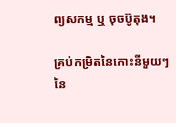ព្យសកម្ម ឬ ចុចប៊ូតុង។

គ្រប់កម្រិតនៃកោះនីមួយៗនៃ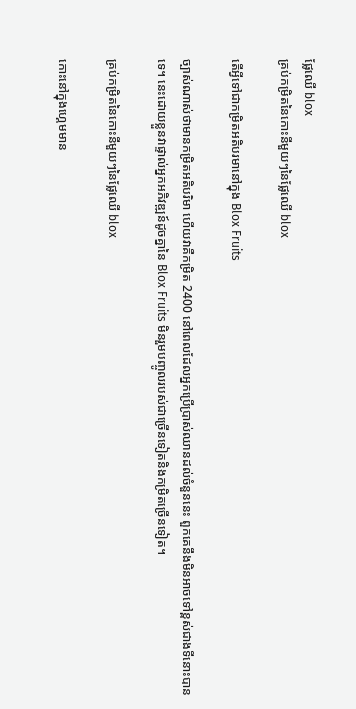ផ្លែឈើ blox
គ្រប់កម្រិតនៃកោះនីមួយៗនៃផ្លែឈើ blox

តើអ្វីទៅជាកម្រិតអតិបរមានៅក្នុង Blox Fruits

ច្បាស់ណាស់ថាមានកម្រិតអតិបរិមា ហើយវាគឺកម្រិត 2400 នៅពេលដែលអ្នកប្រើប្រាស់ឈានដល់ចំនួននេះ ពួកគេនឹងមិនអាចទៅខ្ពស់ជាងទីនោះបានទេ។ នេះដោយខ្លួនវាផ្ទាល់អ្នកអភិវឌ្ឍន៍ដូចគ្នានៃ Blox Fruits មិនរួមបញ្ចូលរបស់ជាច្រើនទៀតនិងកម្រិតច្រើនទៀត។

គ្រប់កម្រិតនៃកោះនីមួយៗនៃផ្លែឈើ blox

កោះនៅក្នុងហ្គេមមាន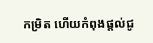កម្រិត ហើយកំពុងផ្តល់ជូ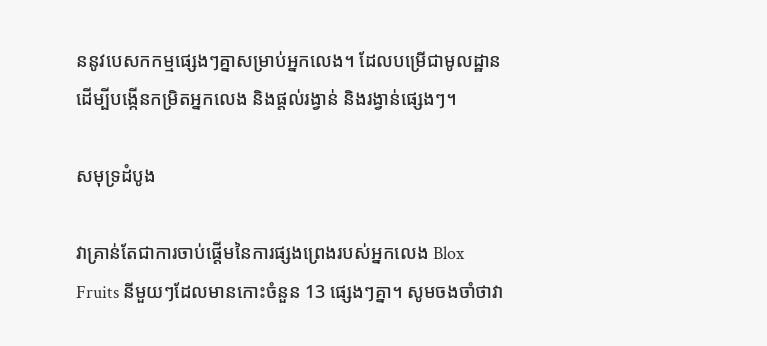ននូវបេសកកម្មផ្សេងៗគ្នាសម្រាប់អ្នកលេង។ ដែលបម្រើជាមូលដ្ឋានដើម្បីបង្កើនកម្រិតអ្នកលេង និងផ្តល់រង្វាន់ និងរង្វាន់ផ្សេងៗ។

សមុទ្រដំបូង

វាគ្រាន់តែជាការចាប់ផ្តើមនៃការផ្សងព្រេងរបស់អ្នកលេង Blox Fruits នីមួយៗដែលមានកោះចំនួន 13 ផ្សេងៗគ្នា។ សូមចងចាំថាវា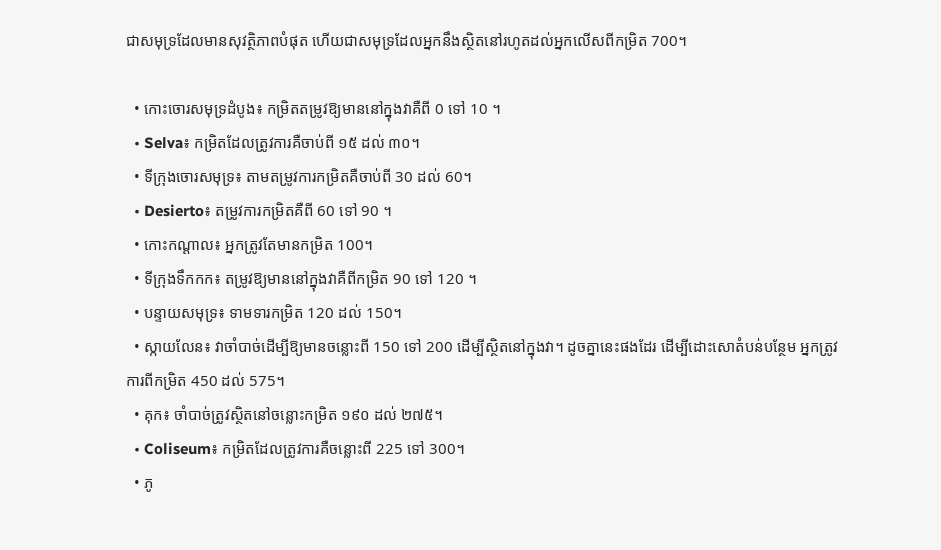ជាសមុទ្រដែលមានសុវត្ថិភាពបំផុត ហើយជាសមុទ្រដែលអ្នកនឹងស្ថិតនៅរហូតដល់អ្នកលើសពីកម្រិត 700។

  • កោះចោរសមុទ្រដំបូង៖ កម្រិតតម្រូវឱ្យមាននៅក្នុងវាគឺពី 0 ទៅ 10 ។
  • Selva៖ កម្រិតដែលត្រូវការគឺចាប់ពី ១៥ ដល់ ៣០។
  • ទីក្រុងចោរសមុទ្រ៖ តាមតម្រូវការកម្រិតគឺចាប់ពី 30 ដល់ 60។
  • Desierto៖ តម្រូវការកម្រិតគឺពី 60 ទៅ 90 ។
  • កោះកណ្តាល៖ អ្នកត្រូវតែមានកម្រិត 100។
  • ទីក្រុងទឹកកក៖ តម្រូវឱ្យមាននៅក្នុងវាគឺពីកម្រិត 90 ទៅ 120 ។
  • បន្ទាយសមុទ្រ៖ ទាមទារកម្រិត 120 ដល់ 150។
  • ស្កាយលែន៖ វាចាំបាច់ដើម្បីឱ្យមានចន្លោះពី 150 ទៅ 200 ដើម្បីស្ថិតនៅក្នុងវា។ ដូចគ្នានេះផងដែរ ដើម្បីដោះសោតំបន់បន្ថែម អ្នកត្រូវការពីកម្រិត 450 ដល់ 575។
  • គុក៖ ចាំបាច់ត្រូវស្ថិតនៅចន្លោះកម្រិត ១៩០ ដល់ ២៧៥។
  • Coliseum៖ កម្រិតដែលត្រូវការគឺចន្លោះពី 225 ទៅ 300។
  • ភូ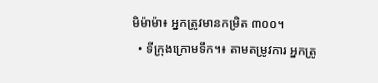មិម៉ាម៉ា៖ អ្នកត្រូវមានកម្រិត ៣០០។
  • ទីក្រុងក្រោមទឹក។៖ តាមតម្រូវការ អ្នកត្រូ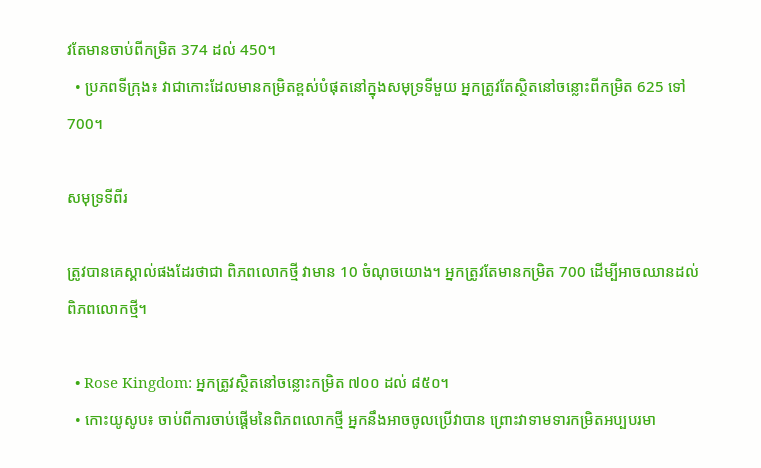វតែមានចាប់ពីកម្រិត 374 ដល់ 450។
  • ប្រភពទីក្រុង៖ វាជាកោះដែលមានកម្រិតខ្ពស់បំផុតនៅក្នុងសមុទ្រទីមួយ អ្នកត្រូវតែស្ថិតនៅចន្លោះពីកម្រិត 625 ទៅ 700។

សមុទ្រទីពីរ

ត្រូវបានគេស្គាល់ផងដែរថាជា ពិភពលោកថ្មី វាមាន 10 ចំណុចយោង។ អ្នកត្រូវតែមានកម្រិត 700 ដើម្បីអាចឈានដល់ពិភពលោកថ្មី។

  • Rose Kingdom: អ្នកត្រូវស្ថិតនៅចន្លោះកម្រិត ៧០០ ដល់ ៨៥០។
  • កោះយូសូប៖ ចាប់ពីការចាប់ផ្តើមនៃពិភពលោកថ្មី អ្នកនឹងអាចចូលប្រើវាបាន ព្រោះវាទាមទារកម្រិតអប្បបរមា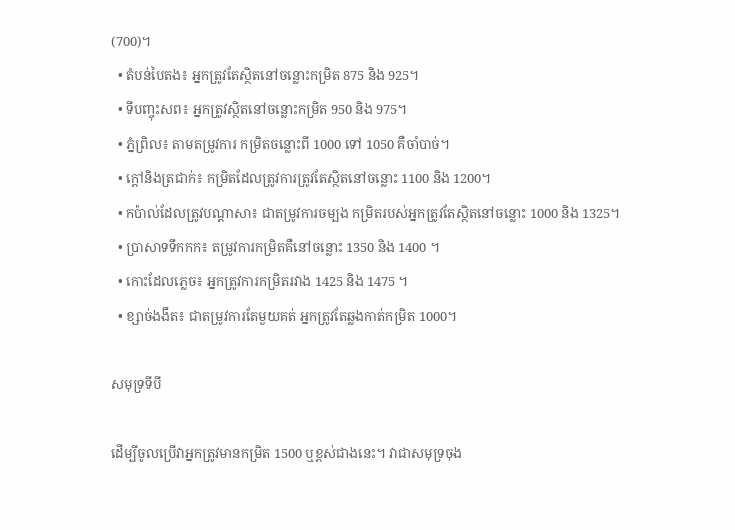(700)។
  • តំបន់បៃតង៖ អ្នកត្រូវតែស្ថិតនៅចន្លោះកម្រិត 875 និង 925។
  • ទីបញ្ចុះសព៖ អ្នកត្រូវស្ថិតនៅចន្លោះកម្រិត 950 និង 975។
  • ភ្នំព្រិល៖ តាមតម្រូវការ កម្រិតចន្លោះពី 1000 ទៅ 1050 គឺចាំបាច់។
  • ក្តៅនិងត្រជាក់៖ កម្រិតដែលត្រូវការត្រូវតែស្ថិតនៅចន្លោះ 1100 និង 1200។
  • កប៉ាល់ដែលត្រូវបណ្តាសា៖ ជាតម្រូវការចម្បង កម្រិតរបស់អ្នកត្រូវតែស្ថិតនៅចន្លោះ 1000 និង 1325។
  • ប្រាសាទទឹកកក៖ តម្រូវការកម្រិតគឺនៅចន្លោះ 1350 និង 1400 ។
  • កោះដែលភ្លេច៖ អ្នកត្រូវការកម្រិតរវាង 1425 និង 1475 ។
  • ខ្សាច់ងងឹត៖ ជាតម្រូវការតែមួយគត់ អ្នកត្រូវតែឆ្លងកាត់កម្រិត 1000។

សមុទ្រទីបី

ដើម្បីចូលប្រើវាអ្នកត្រូវមានកម្រិត 1500 ឬខ្ពស់ជាងនេះ។ វាជាសមុទ្រចុង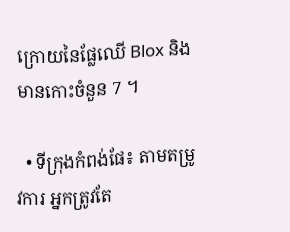ក្រោយនៃផ្លែឈើ Blox និងមានកោះចំនួន 7 ។

  • ទីក្រុងកំពង់ផែ៖ តាមតម្រូវការ អ្នកត្រូវតែ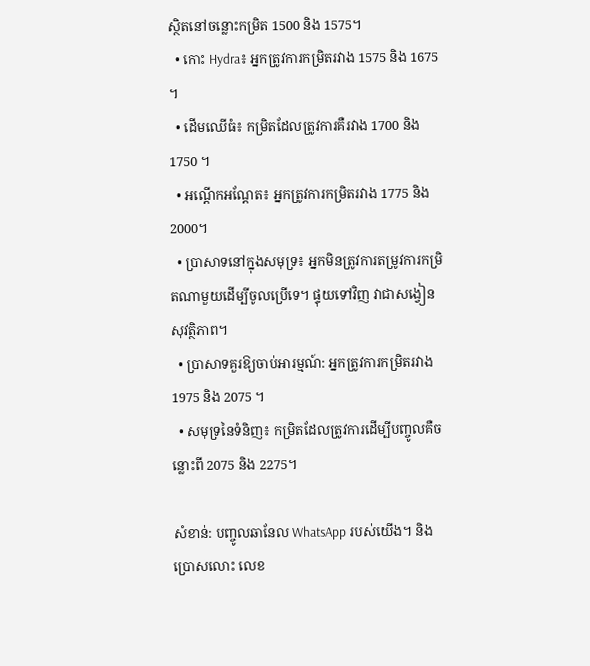ស្ថិតនៅចន្លោះកម្រិត 1500 និង 1575។
  • កោះ Hydra៖ អ្នកត្រូវការកម្រិតរវាង 1575 និង 1675 ។
  • ដើមឈើធំ៖ កម្រិតដែលត្រូវការគឺរវាង 1700 និង 1750 ។
  • អណ្តើកអណ្តែត៖ អ្នកត្រូវការកម្រិតរវាង 1775 និង 2000។
  • ប្រាសាទនៅក្នុងសមុទ្រ៖ អ្នកមិនត្រូវការតម្រូវការកម្រិតណាមួយដើម្បីចូលប្រើទេ។ ផ្ទុយទៅវិញ វាជាសង្វៀនសុវត្ថិភាព។
  • ប្រាសាទគួរឱ្យចាប់អារម្មណ៍: អ្នកត្រូវការកម្រិតរវាង 1975 និង 2075 ។
  • សមុទ្រនៃទំនិញ៖ កម្រិតដែលត្រូវការដើម្បីបញ្ចូលគឺចន្លោះពី 2075 និង 2275។

សំខាន់: បញ្ចូលឆានែល WhatsApp របស់យើង។ និងប្រោសលោះ លេខ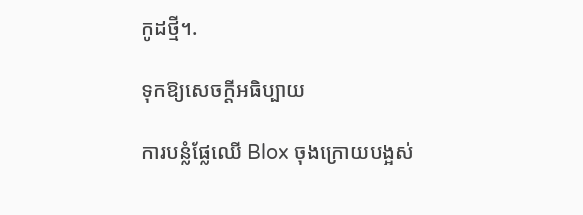កូដថ្មី។.

ទុកឱ្យសេចក្តីអធិប្បាយ

ការបន្លំផ្លែឈើ Blox ចុងក្រោយបង្អស់